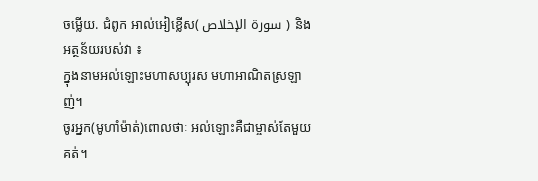ចម្លើយ. ជំពូក អាល់អៀខ្លើស( سورة الإخلاص ) និងអត្ថន័យរបស់វា ៖
ក្នុងនាមអល់ឡោះមហាសប្បុរស មហាអាណិតស្រឡាញ់។
ចូរអ្នក(មូហាំម៉ាត់)ពោលថាៈ អល់ឡោះគឺជាម្ចាស់តែមួយគត់។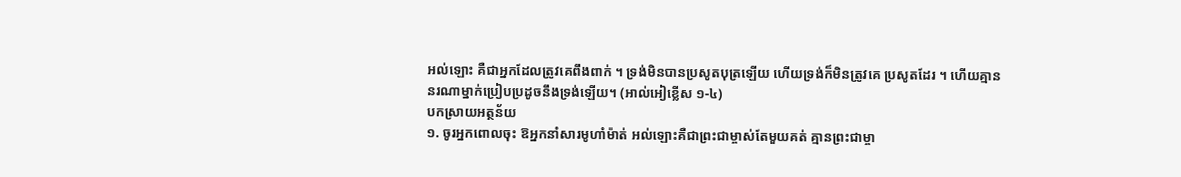អល់ឡោះ គឺជាអ្នកដែលត្រូវគេពឹងពាក់ ។ ទ្រង់មិនបានប្រសូតបុត្រឡើយ ហើយទ្រង់ក៏មិនត្រូវគេ ប្រសូតដែរ ។ ហើយគ្មាននរណាម្នាក់ប្រៀបប្រដូចនឹងទ្រង់ឡើយ។ (អាល់អៀខ្លើស ១-៤)
បកស្រាយអត្ថន័យ
១. ចូរអ្នកពោលចុះ ឱអ្នកនាំសារមូហាំម៉ាត់ អល់ឡោះគឺជាព្រះជាម្ចាស់តែមួយគត់ គ្មានព្រះជាម្ចា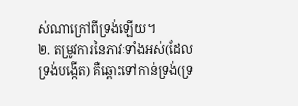ស់ណាក្រៅពីទ្រង់ឡើយ។
២. តម្រូវការនៃភាវៈទាំងអស់(ដែលទ្រង់បង្កើត) គឺឆ្ពោះទៅកាន់ទ្រង់(ទ្រ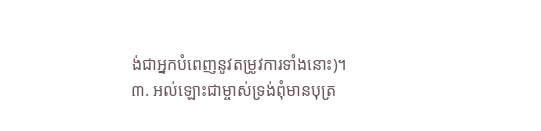ង់ជាអ្នកបំពេញនូវតម្រូវការទាំងនោះ)។
៣. អល់ឡោះជាម្ចាស់ទ្រង់ពុំមានបុត្រ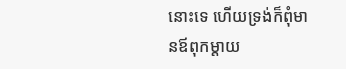នោះទេ ហើយទ្រង់ក៏ពុំមានឪពុកម្តាយ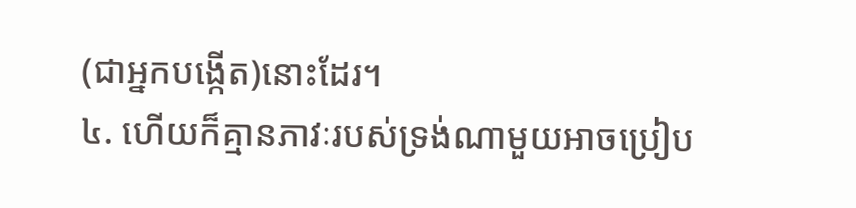(ជាអ្នកបង្កើត)នោះដែរ។
៤. ហើយក៏គ្មានភាវៈរបស់ទ្រង់ណាមួយអាចប្រៀប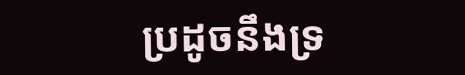ប្រដូចនឹងទ្រ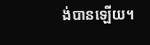ង់បានឡើយ។